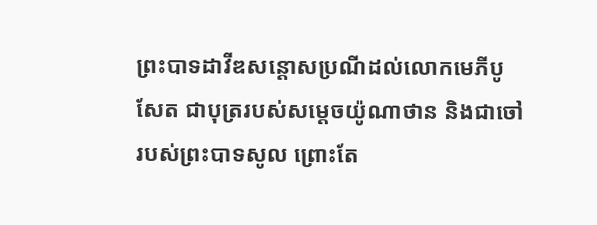ព្រះបាទដាវីឌសន្ដោសប្រណីដល់លោកមេភីបូសែត ជាបុត្ររបស់សម្ដេចយ៉ូណាថាន និងជាចៅរបស់ព្រះបាទសូល ព្រោះតែ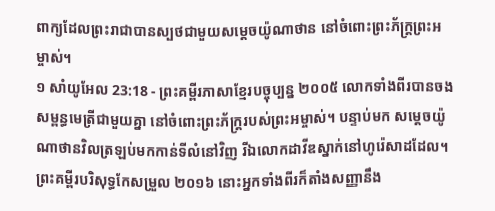ពាក្យដែលព្រះរាជាបានស្បថជាមួយសម្ដេចយ៉ូណាថាន នៅចំពោះព្រះភ័ក្ត្រព្រះអម្ចាស់។
១ សាំយូអែល 23:18 - ព្រះគម្ពីរភាសាខ្មែរបច្ចុប្បន្ន ២០០៥ លោកទាំងពីរបានចងសម្ពន្ធមេត្រីជាមួយគ្នា នៅចំពោះព្រះភ័ក្ត្ររបស់ព្រះអម្ចាស់។ បន្ទាប់មក សម្ដេចយ៉ូណាថានវិលត្រឡប់មកកាន់ទីលំនៅវិញ រីឯលោកដាវីឌស្នាក់នៅហូរ៉េសាដដែល។ ព្រះគម្ពីរបរិសុទ្ធកែសម្រួល ២០១៦ នោះអ្នកទាំងពីរក៏តាំងសញ្ញានឹង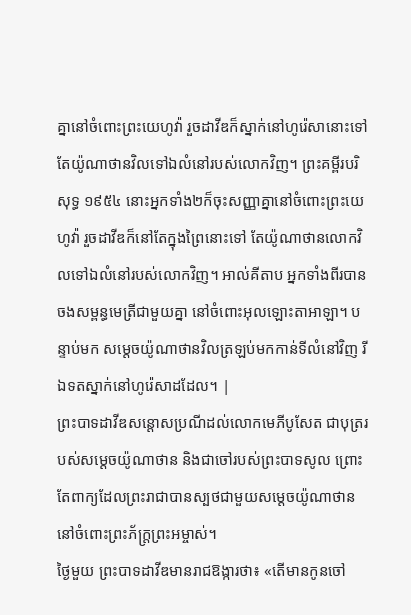គ្នានៅចំពោះព្រះយេហូវ៉ា រួចដាវីឌក៏ស្នាក់នៅហូរ៉េសានោះទៅ តែយ៉ូណាថានវិលទៅឯលំនៅរបស់លោកវិញ។ ព្រះគម្ពីរបរិសុទ្ធ ១៩៥៤ នោះអ្នកទាំង២ក៏ចុះសញ្ញាគ្នានៅចំពោះព្រះយេហូវ៉ា រួចដាវីឌក៏នៅតែក្នុងព្រៃនោះទៅ តែយ៉ូណាថានលោកវិលទៅឯលំនៅរបស់លោកវិញ។ អាល់គីតាប អ្នកទាំងពីរបានចងសម្ពន្ធមេត្រីជាមួយគ្នា នៅចំពោះអុលឡោះតាអាឡា។ បន្ទាប់មក សម្តេចយ៉ូណាថានវិលត្រឡប់មកកាន់ទីលំនៅវិញ រីឯទតស្នាក់នៅហូរ៉េសាដដែល។ |
ព្រះបាទដាវីឌសន្ដោសប្រណីដល់លោកមេភីបូសែត ជាបុត្ររបស់សម្ដេចយ៉ូណាថាន និងជាចៅរបស់ព្រះបាទសូល ព្រោះតែពាក្យដែលព្រះរាជាបានស្បថជាមួយសម្ដេចយ៉ូណាថាន នៅចំពោះព្រះភ័ក្ត្រព្រះអម្ចាស់។
ថ្ងៃមួយ ព្រះបាទដាវីឌមានរាជឱង្ការថា៖ «តើមានកូនចៅ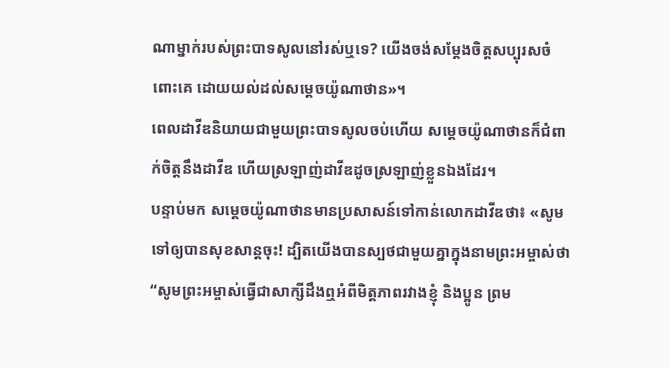ណាម្នាក់របស់ព្រះបាទសូលនៅរស់ឬទេ? យើងចង់សម្តែងចិត្តសប្បុរសចំពោះគេ ដោយយល់ដល់សម្ដេចយ៉ូណាថាន»។
ពេលដាវីឌនិយាយជាមួយព្រះបាទសូលចប់ហើយ សម្ដេចយ៉ូណាថានក៏ជំពាក់ចិត្តនឹងដាវីឌ ហើយស្រឡាញ់ដាវីឌដូចស្រឡាញ់ខ្លួនឯងដែរ។
បន្ទាប់មក សម្ដេចយ៉ូណាថានមានប្រសាសន៍ទៅកាន់លោកដាវីឌថា៖ «សូមទៅឲ្យបានសុខសាន្តចុះ! ដ្បិតយើងបានស្បថជាមួយគ្នាក្នុងនាមព្រះអម្ចាស់ថា “សូមព្រះអម្ចាស់ធ្វើជាសាក្សីដឹងឮអំពីមិត្តភាពរវាងខ្ញុំ និងប្អូន ព្រម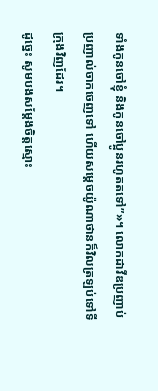ទាំងកូនចៅខ្ញុំ និងកូនចៅប្អូនរហូតតទៅ”»។ លោកដាវីឌប្រញាប់ប្រញាល់ចាកចេញទៅ ហើយសម្ដេចយ៉ូណាថានក៏វិលត្រឡប់ទៅទីក្រុងវិញដែរ។
ដូច្នេះ សូមបងសម្តែងចិត្តស្មោះ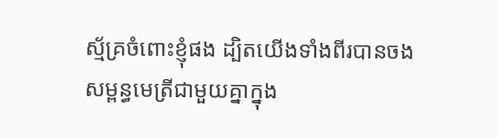ស្ម័គ្រចំពោះខ្ញុំផង ដ្បិតយើងទាំងពីរបានចងសម្ពន្ធមេត្រីជាមួយគ្នាក្នុង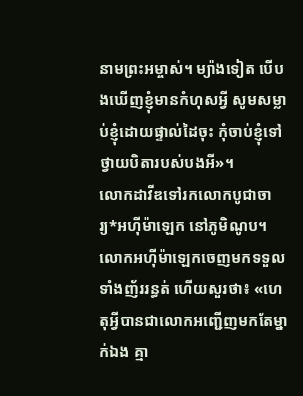នាមព្រះអម្ចាស់។ ម្យ៉ាងទៀត បើបងឃើញខ្ញុំមានកំហុសអ្វី សូមសម្លាប់ខ្ញុំដោយផ្ទាល់ដៃចុះ កុំចាប់ខ្ញុំទៅថ្វាយបិតារបស់បងអី»។
លោកដាវីឌទៅរកលោកបូជាចារ្យ*អហ៊ីម៉ាឡេក នៅភូមិណូប។ លោកអហ៊ីម៉ាឡេកចេញមកទទួលទាំងញ័ររន្ធត់ ហើយសួរថា៖ «ហេតុអ្វីបានជាលោកអញ្ជើញមកតែម្នាក់ឯង គ្មា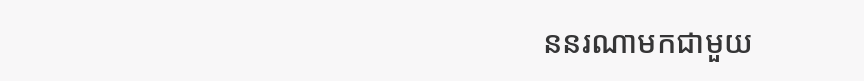ននរណាមកជាមួយ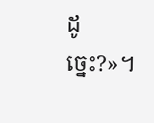ដូច្នេះ?»។